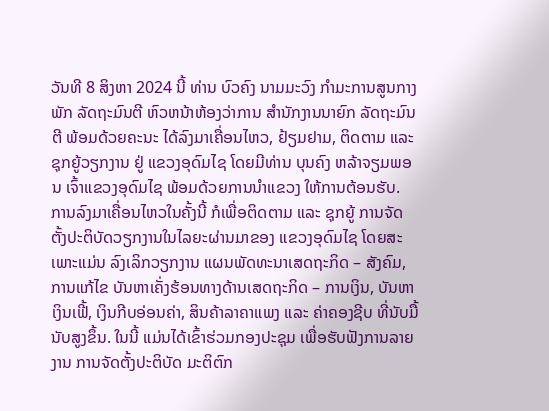ວັນທີ 8 ສິງຫາ 2024 ນີ້ ທ່ານ ບົວຄົງ ນາມມະວົງ ກໍາມະການສູນກາງພັກ ລັດຖະມົນຕີ ຫົວຫນ້າຫ້ອງວ່າການ ສໍານັກງານນາຍົກ ລັດຖະມົນຕີ ພ້ອມດ້ວຍຄະນະ ໄດ້ລົງມາເຄື່ອນໄຫວ, ຢ້ຽມຢາມ, ຕິດຕາມ ແລະ ຊຸກຍູ້ວຽກງານ ຢູ່ ແຂວງອຸດົມໄຊ ໂດຍມີທ່ານ ບຸນຄົງ ຫລ້າຈຽມພອນ ເຈົ້າແຂວງອຸດົມໄຊ ພ້ອມດ້ວຍການນຳແຂວງ ໃຫ້ການຕ້ອນຮັບ.
ການລົງມາເຄື່ອນໄຫວໃນຄັ້ງນີ້ ກໍເພື່ອຕິດຕາມ ແລະ ຊຸກຍູ້ ການຈັດຕັ້ງປະຕິບັດວຽກງານໃນໄລຍະຜ່ານມາຂອງ ແຂວງອຸດົມໄຊ ໂດຍສະເພາະແມ່ນ ລົງເລິກວຽກງານ ແຜນພັດທະນາເສດຖະກິດ – ສັງຄົມ, ການແກ້ໄຂ ບັນຫາເຄັ່ງຮ້ອນທາງດ້ານເສດຖະກິດ – ການເງິນ, ບັນຫາເງິນເຟີ້, ເງິນກີບອ່ອນຄ່າ, ສິນຄ້າລາຄາແພງ ແລະ ຄ່າຄອງຊີບ ທີ່ນັບມື້ນັບສູງຂຶ້ນ. ໃນນີ້ ແມ່ນໄດ້ເຂົ້າຮ່ວມກອງປະຊຸມ ເພື່ອຮັບຟັງການລາຍງານ ການຈັດຕັ້ງປະຕິບັດ ມະຕິຕົກ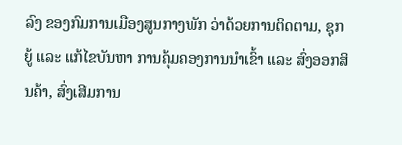ລົງ ຂອງກົມການເມືອງສູນກາງພັກ ວ່າດ້ວຍການຕິດຕາມ, ຊຸກຍູ້ ແລະ ແກ້ໄຂບັນຫາ ການຄຸ້ມຄອງການນຳເຂົ້າ ແລະ ສົ່ງອອກສິນຄ້າ, ສົ່ງເສີມການ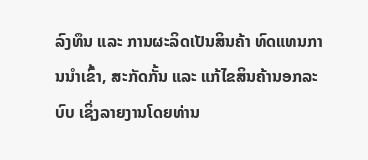ລົງທຶນ ແລະ ການຜະລິດເປັນສິນຄ້າ ທົດແທນການນຳເຂົ້າ, ສະກັດກັ້ນ ແລະ ແກ້ໄຂສິນຄ້ານອກລະບົບ ເຊິ່ງລາຍງານໂດຍທ່ານ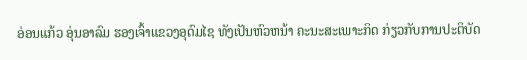ອ່ອນແກ້ວ ອຸ່ນອາລົມ ຮອງເຈົ້າແຂວງອຸດົມໄຊ ທັງເປັນຫົວຫນ້າ ຄະນະສະເພາະກິດ ກ່ຽວກັບການປະຕິບັດ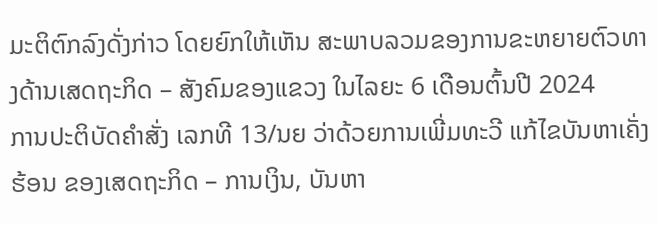ມະຕິຕົກລົງດັ່ງກ່າວ ໂດຍຍົກໃຫ້ເຫັນ ສະພາບລວມຂອງການຂະຫຍາຍຕົວທາງດ້ານເສດຖະກິດ – ສັງຄົມຂອງແຂວງ ໃນໄລຍະ 6 ເດືອນຕົ້ນປີ 2024
ການປະຕິບັດຄໍາສັ່ງ ເລກທີ 13/ນຍ ວ່າດ້ວຍການເພີ່ມທະວີ ແກ້ໄຂບັນຫາເຄັ່ງຮ້ອນ ຂອງເສດຖະກິດ – ການເງິນ, ບັນຫາ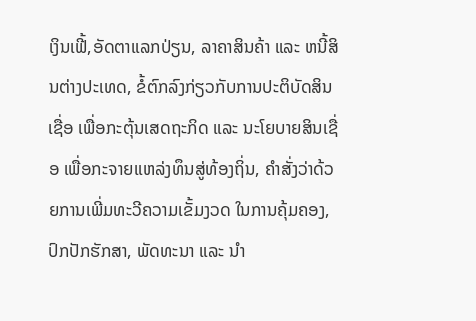ເງິນເຟີ້,ອັດຕາແລກປ່ຽນ, ລາຄາສິນຄ້າ ແລະ ຫນີ້ສິນຕ່າງປະເທດ, ຂໍ້ຕົກລົງກ່ຽວກັບການປະຕິບັດສິນເຊື່ອ ເພື່ອກະຕຸ້ນເສດຖະກິດ ແລະ ນະໂຍບາຍສິນເຊື່ອ ເພື່ອກະຈາຍແຫລ່ງທຶນສູ່ທ້ອງຖິ່ນ, ຄຳສັ່ງວ່າດ້ວຍການເພີ່ມທະວີຄວາມເຂັ້ມງວດ ໃນການຄຸ້ມຄອງ, ປົກປັກຮັກສາ, ພັດທະນາ ແລະ ນຳ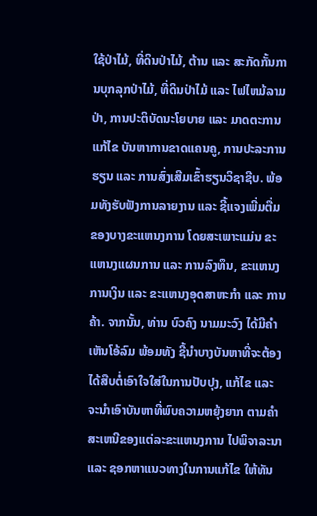ໃຊ້ປ່າໄມ້, ທີ່ດິນປ່າໄມ້, ຕ້ານ ແລະ ສະກັດກັ້ນການບຸກລຸກປ່າໄມ້, ທີ່ດິນປ່າໄມ້ ແລະ ໄຟໄຫມ້ລາມປ່າ, ການປະຕິບັດນະໂຍບາຍ ແລະ ມາດຕະການ ແກ້ໄຂ ບັນຫາການຂາດແຄນຄູ, ການປະລະການຮຽນ ແລະ ການສົ່ງເສີມເຂົ້າຮຽນວິຊາຊີບ. ພ້ອມທັງຮັບຟັງການລາຍງານ ແລະ ຊີ້ແຈງເພີ່ມຕື່ມ ຂອງບາງຂະແຫນງການ ໂດຍສະເພາະແມ່ນ ຂະແຫນງແຜນການ ແລະ ການລົງທຶນ, ຂະແຫນງການເງິນ ແລະ ຂະແຫນງອຸດສາຫະກຳ ແລະ ການຄ້າ. ຈາກນັ້ນ, ທ່ານ ບົວຄົງ ນາມມະວົງ ໄດ້ມີຄໍາເຫັນໂອ້ລົມ ພ້ອມທັງ ຊີ້ນຳບາງບັນຫາທີ່ຈະຕ້ອງໄດ້ສືບຕໍ່ເອົາໃຈໃສ່ໃນການປັບປຸງ, ແກ້ໄຂ ແລະ ຈະນຳເອົາບັນຫາທີ່ພົບຄວາມຫຍຸ້ງຍາກ ຕາມຄໍາສະເຫນີຂອງແຕ່ລະຂະແຫນງການ ໄປພິຈາລະນາ ແລະ ຊອກຫາແນວທາງໃນການແກ້ໄຂ ໃຫ້ທັນ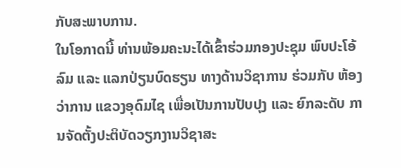ກັບສະພາບການ.
ໃນໂອກາດນີ້ ທ່ານພ້ອມຄະນະໄດ້ເຂົ້າຮ່ວມກອງປະຊຸມ ພົບປະໂອ້ລົມ ແລະ ແລກປ່ຽນບົດຮຽນ ທາງດ້ານວິຊາການ ຮ່ວມກັບ ຫ້ອງວ່າການ ແຂວງອຸດົມໄຊ ເພື່ອເປັນການປັບປຸງ ແລະ ຍົກລະດັບ ການຈັດຕັ້ງປະຕິບັດວຽກງານວິຊາສະ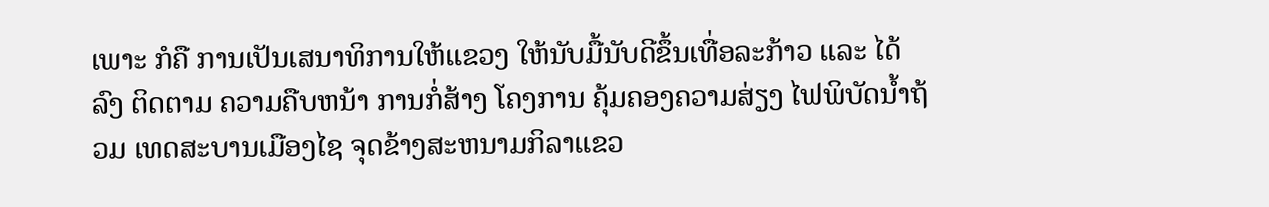ເພາະ ກໍຄື ການເປັນເສນາທິການໃຫ້ແຂວງ ໃຫ້ນັບມື້ນັບດີຂຶ້ນເທື່ອລະກ້າວ ແລະ ໄດ້ລົງ ຕິດຕາມ ຄວາມຄືບຫນ້າ ການກໍ່ສ້າງ ໂຄງການ ຄຸ້ມຄອງຄວາມສ່ຽງ ໄຟພິບັດນ້ຳຖ້ວມ ເທດສະບານເມືອງໄຊ ຈຸດຂ້າງສະຫນາມກິລາແຂວ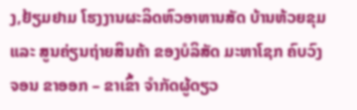ງ,ຢ້ຽມຢາມ ໂຮງງານຜະລິດຫົວອາຫານສັດ ບ້ານຫ້ວຍຂຸມ ແລະ ສູນຄ່ຽນຖ່າຍສິນຄ້າ ຂອງບໍລິສັດ ມະຫາໂຊກ ຄົບວົງຈອນ ຂາອອກ – ຂາເຂົ້າ ຈໍາກັດຜູ້ດຽວ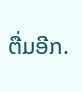ຕື່ມອີກ.